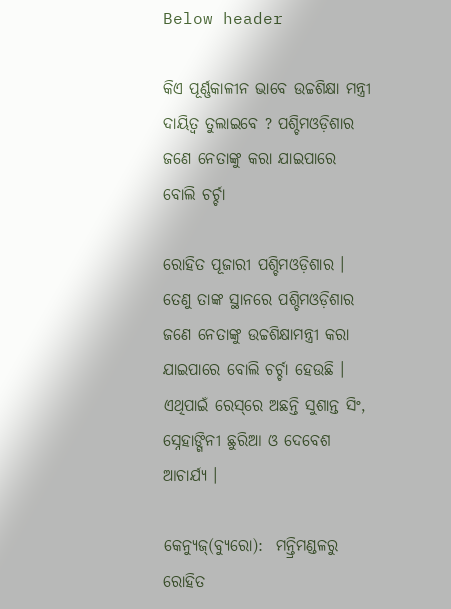Below header

କିଏ ପୂର୍ଣ୍ଣକାଳୀନ ଭାବେ ଉଚ୍ଚଶିକ୍ଷା ମନ୍ତ୍ରୀ ଦାୟିତ୍ୱ ତୁଲାଇବେ ? ପଶ୍ଚିମଓଡ଼ିଶାର ଜଣେ ନେତାଙ୍କୁ କରା ଯାଇପାରେ ବୋଲି ଚର୍ଚ୍ଚା

ରୋହିତ ପୂଜାରୀ ପଶ୍ଚିମଓଡ଼ିଶାର । ତେଣୁ ତାଙ୍କ ସ୍ଥାନରେ ପଶ୍ଚିମଓଡ଼ିଶାର ଜଣେ ନେତାଙ୍କୁ ଉଚ୍ଚଶିକ୍ଷାମନ୍ତ୍ରୀ କରା ଯାଇପାରେ ବୋଲି ଚର୍ଚ୍ଚା ହେଉଛି । ଏଥିପାଇଁ ରେସ୍‌ରେ ଅଛନ୍ତି ସୁଶାନ୍ତ ସିଂ, ସ୍ନେହାଙ୍ଗିନୀ ଛୁରିଆ ଓ ଦେବେଶ ଆଚାର୍ଯ୍ୟ ।

କେନ୍ୟୁଜ୍(ବ୍ୟୁରୋ):  ମନ୍ତ୍ରିମଣ୍ଡଳରୁ ରୋହିତ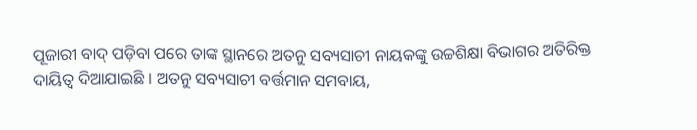ପୂଜାରୀ ବାଦ୍‌ ପଡ଼ିବା ପରେ ତାଙ୍କ ସ୍ଥାନରେ ଅତନୁ ସବ୍ୟସାଚୀ ନାୟକଙ୍କୁ ଉଚ୍ଚଶିକ୍ଷା ବିଭାଗର ଅତିରିକ୍ତ ଦାୟିତ୍ୱ ଦିଆଯାଇଛି । ଅତନୁ ସବ୍ୟସାଚୀ ବର୍ତ୍ତମାନ ସମବାୟ,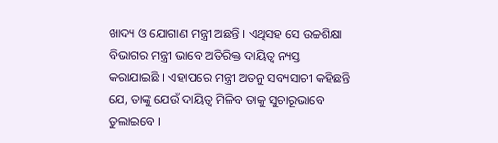ଖାଦ୍ୟ ଓ ଯୋଗାଣ ମନ୍ତ୍ରୀ ଅଛନ୍ତି । ଏଥିସହ ସେ ଉଚ୍ଚଶିକ୍ଷା ବିଭାଗର ମନ୍ତ୍ରୀ ଭାବେ ଅତିରିକ୍ତ ଦାୟିତ୍ୱ ନ୍ୟସ୍ତ କରାଯାଇଛି । ଏହାପରେ ମନ୍ତ୍ରୀ ଅତନୁ ସବ୍ୟସାଚୀ କହିଛନ୍ତି ଯେ, ତାଙ୍କୁ ଯେଉଁ ଦାୟିତ୍ୱ ମିଳିବ ତାକୁ ସୁଚାରୂଭାବେ ତୁଲାଇବେ ।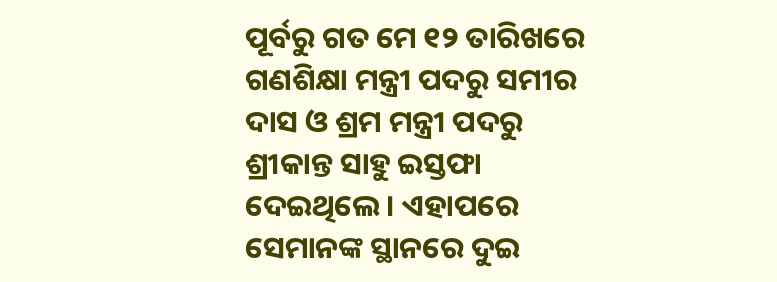ପୂର୍ବରୁ ଗତ ମେ ୧୨ ତାରିଖରେ ଗଣଶିକ୍ଷା ମନ୍ତ୍ରୀ ପଦରୁ ସମୀର ଦାସ ଓ ଶ୍ରମ ମନ୍ତ୍ରୀ ପଦରୁ ଶ୍ରୀକାନ୍ତ ସାହୁ ଇସ୍ତଫା ଦେଇଥିଲେ । ଏହାପରେ ସେମାନଙ୍କ ସ୍ଥାନରେ ଦୁଇ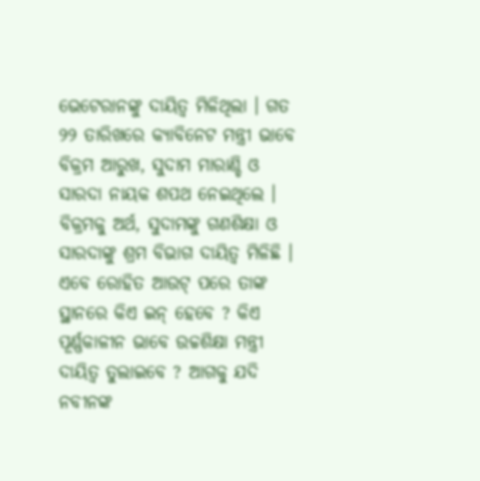ଭେଟେରାନଙ୍କୁ ଦାୟିତ୍ୱ ମିଳିଥିଲା । ଗତ ୨୨ ତାରିଖରେ କ୍ୟାବିନେଟ ମନ୍ତ୍ରୀ ଭାବେ ବିକ୍ରମ ଆରୁଖ, ସୁଦାମ ମାରାଣ୍ଡି ଓ ସାରଦା ନାୟକ ଶପଥ ନେଇଥିଲେ । ବିକ୍ରମକୁ ଅର୍ଥ, ସୁଦାମଙ୍କୁ ଗଣଶିକ୍ଷା ଓ ସାରଦାଙ୍କୁ ଶ୍ରମ ବିଭାଗ ଦାୟିତ୍ୱ ମିଳିଛି । ଏବେ ରୋହିତ ଆଉଟ୍‌ ପରେ ତାଙ୍କ ସ୍ଥାନରେ କିଏ ଇନ୍‌ ହେବେ ? କିଏ ପୂର୍ଣ୍ଣକାଳୀନ ଭାବେ ଉଚ୍ଚଶିକ୍ଷା ମନ୍ତ୍ରୀ ଦାୟିତ୍ୱ ତୁଲାଇବେ ? ଆଗକୁ ଯଦି ନବୀନଙ୍କ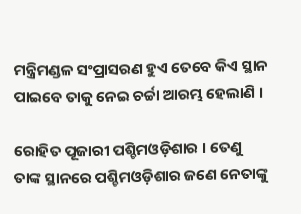ମନ୍ତ୍ରିମଣ୍ଡଳ ସଂପ୍ରାସରଣ ହୁଏ ତେବେ କିଏ ସ୍ଥାନ ପାଇବେ ତାକୁ ନେଇ ଚର୍ଚ୍ଚା ଆରମ୍ଭ ହେଲାଣି ।

ରୋହିତ ପୂଜାରୀ ପଶ୍ଚିମଓଡ଼ିଶାର । ତେଣୁ ତାଙ୍କ ସ୍ଥାନରେ ପଶ୍ଚିମଓଡ଼ିଶାର ଜଣେ ନେତାଙ୍କୁ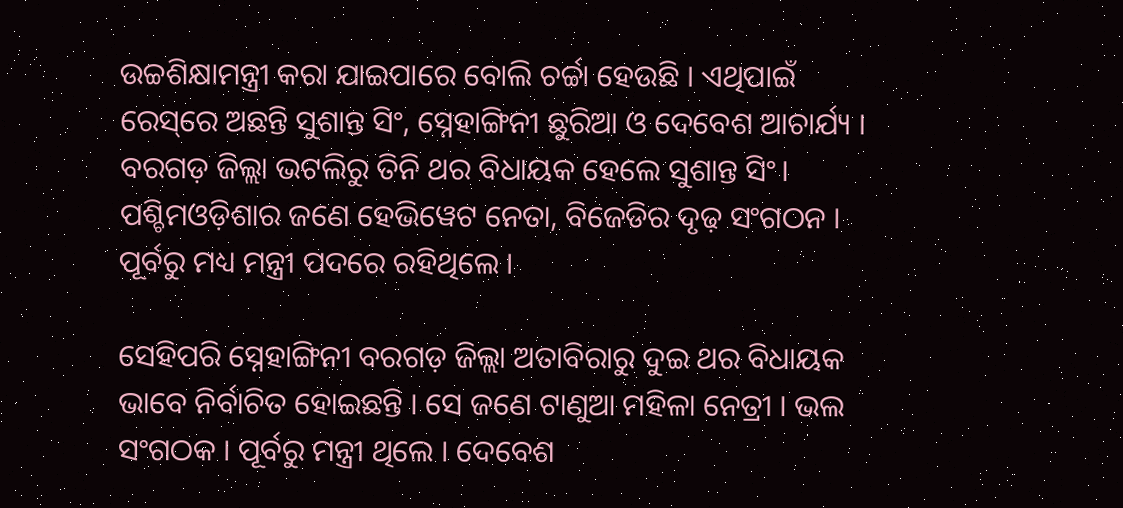ଉଚ୍ଚଶିକ୍ଷାମନ୍ତ୍ରୀ କରା ଯାଇପାରେ ବୋଲି ଚର୍ଚ୍ଚା ହେଉଛି । ଏଥିପାଇଁ ରେସ୍‌ରେ ଅଛନ୍ତି ସୁଶାନ୍ତ ସିଂ, ସ୍ନେହାଙ୍ଗିନୀ ଛୁରିଆ ଓ ଦେବେଶ ଆଚାର୍ଯ୍ୟ । ବରଗଡ଼ ଜିଲ୍ଲା ଭଟଲିରୁ ତିନି ଥର ବିଧାୟକ ହେଲେ ସୁଶାନ୍ତ ସିଂ। ପଶ୍ଚିମଓଡ଼ିଶାର ଜଣେ ହେଭିୱେଟ ନେତା, ବିଜେଡିର ଦୃଢ଼ ସଂଗଠନ । ପୂର୍ବରୁ ମଧ୍ୟ ମନ୍ତ୍ରୀ ପଦରେ ରହିଥିଲେ ।

ସେହିପରି ସ୍ନେହାଙ୍ଗିନୀ ବରଗଡ଼ ଜିଲ୍ଲା ଅତାବିରାରୁ ଦୁଇ ଥର ବିଧାୟକ ଭାବେ ନିର୍ବାଚିତ ହୋଇଛନ୍ତି । ସେ ଜଣେ ଟାଣୁଆ ମହିଳା ନେତ୍ରୀ । ଭଲ ସଂଗଠକ । ପୂର୍ବରୁ ମନ୍ତ୍ରୀ ଥିଲେ । ଦେବେଶ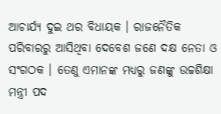ଆଚାର୍ଯ୍ୟ ଦୁଇ ଥର ବିଧାୟକ । ରାଜନୈତିକ ପରିବାରରୁ ଆସିଥିବା ଦେବେଶ ଜଣେ ଦକ୍ଷ ନେତା ଓ ସଂଗଠକ । ତେଣୁ ଏମାନଙ୍କ ମଧ୍ୟରୁ ଜଣଙ୍କୁ ଉଚ୍ଚଶିକ୍ଷା ମନ୍ତ୍ରୀ ପଦ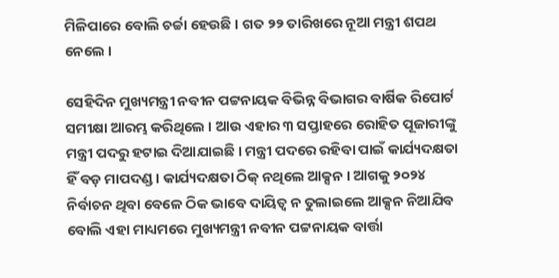ମିଳିପାରେ ବୋଲି ଚର୍ଚ୍ଚା ହେଉଛି । ଗତ ୨୨ ତାରିଖରେ ନୂଆ ମନ୍ତ୍ରୀ ଶପଥ ନେଲେ ।

ସେହିଦିନ ମୁଖ୍ୟମନ୍ତ୍ରୀ ନବୀନ ପଟ୍ଟନାୟକ ବିଭିନ୍ନ ବିଭାଗର ବାର୍ଷିକ ରିପୋର୍ଟ ସମୀକ୍ଷା ଆରମ୍ଭ କରିଥିଲେ । ଆଉ ଏହାର ୩ ସପ୍ତାହରେ ରୋହିତ ପୂଜାରୀଙ୍କୁ ମନ୍ତ୍ରୀ ପଦରୁ ହଟାଇ ଦିଆଯାଇଛି । ମନ୍ତ୍ରୀ ପଦରେ ରହିବା ପାଇଁ କାର୍ଯ୍ୟଦକ୍ଷତା ହିଁ ବଡ଼ ମାପଦଣ୍ଡ । କାର୍ଯ୍ୟଦକ୍ଷତା ଠିକ୍‌ ନଥିଲେ ଆକ୍ସନ । ଆଗକୁ ୨୦୨୪ ନିର୍ବାଚନ ଥିବା ବେଳେ ଠିକ ଭାବେ ଦାୟିତ୍ୱ ନ ତୁଲାଇଲେ ଆକ୍ସନ ନିଆଯିବ ବୋଲି ଏହା ମାଧ୍ୟମରେ ମୁଖ୍ୟମନ୍ତ୍ରୀ ନବୀନ ପଟ୍ଟନାୟକ ବାର୍ତ୍ତା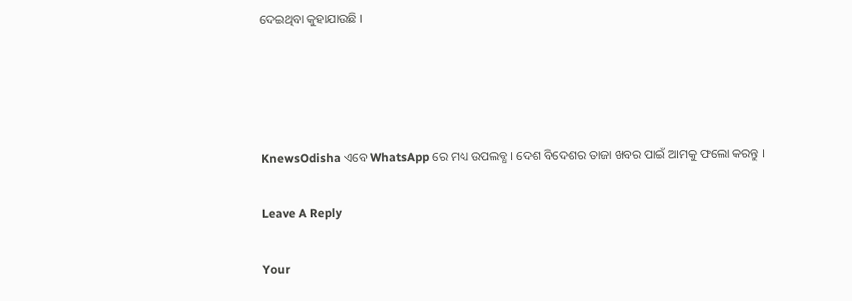ଦେଇଥିବା କୁହାଯାଉଛି ।




KnewsOdisha ଏବେ WhatsApp ରେ ମଧ୍ୟ ଉପଲବ୍ଧ । ଦେଶ ବିଦେଶର ତାଜା ଖବର ପାଇଁ ଆମକୁ ଫଲୋ କରନ୍ତୁ ।

Leave A Reply

Your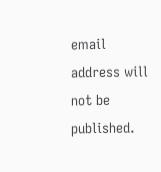email address will not be published.